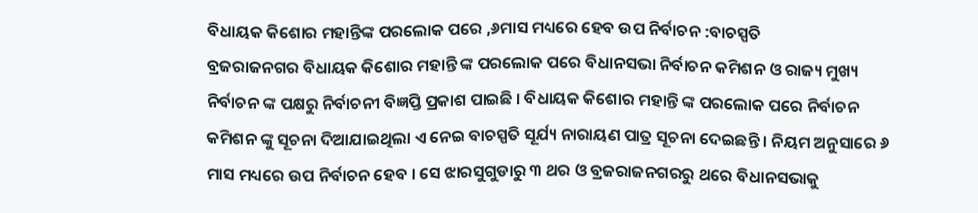ବିଧାୟକ କିଶୋର ମହାନ୍ତିଙ୍କ ପରଲୋକ ପରେ ,୬ମାସ ମଧ୍ୟରେ ହେବ ଉପ ନିର୍ବାଚନ :ବାଚସ୍ପତି
ବ୍ରଜରାଜନଗର ବିଧାୟକ କିଶୋର ମହାନ୍ତି ଙ୍କ ପରଲୋକ ପରେ ବିଧାନସଭା ନିର୍ବାଚନ କମିଶନ ଓ ରାଜ୍ୟ ମୁଖ୍ୟ ନିର୍ବାଚନ ଙ୍କ ପକ୍ଷରୁ ନିର୍ବାଚନୀ ବିଜ୍ଞପ୍ତି ପ୍ରକାଶ ପାଇଛି । ବିଧାୟକ କିଶୋର ମହାନ୍ତି ଙ୍କ ପରଲୋକ ପରେ ନିର୍ବାଚନ କମିଶନ ଙ୍କୁ ସୂଚନା ଦିଆଯାଇଥିଲା ଏ ନେଇ ବାଚସ୍ପତି ସୂର୍ଯ୍ୟ ନାରାୟଣ ପାତ୍ର ସୂଚନା ଦେଇଛନ୍ତି । ନିୟମ ଅନୁସାରେ ୬ ମାସ ମଧ୍ୟରେ ଉପ ନିର୍ବାଚନ ହେବ । ସେ ଝାରସୁଗୁଡାରୁ ୩ ଥର ଓ ବ୍ରଜରାଜନଗରରୁ ଥରେ ବିଧାନସଭାକୁ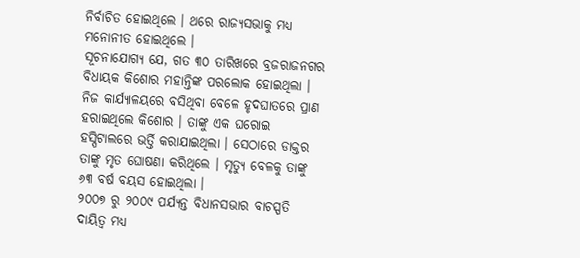ନିର୍ବାଚିତ ହୋଇଥିଲେ । ଥରେ ରାଜ୍ୟସଭାକୁ ମଧ୍ୟ ମନୋନୀତ ହୋଇଥିଲେ ।
ସୂଚନାଯୋଗ୍ୟ ଯେ, ଗତ ୩୦ ତାରିଖରେ ବ୍ରଜରାଜନଗର ବିଧାୟକ କିଶୋର ମହାନ୍ତିଙ୍କ ପରଲୋକ ହୋଇଥିଲା । ନିଜ କାର୍ଯ୍ୟାଳୟରେ ବସିଥିବା ବେଳେ ହୃଦଘାତରେ ପ୍ରାଣ ହରାଇଥିଲେ କିଶୋର । ତାଙ୍କୁ ଏକ ଘରୋଇ ହସ୍ପିଟାଲରେ ଭର୍ତ୍ତି କରାଯାଇଥିଲା । ସେଠାରେ ଡାକ୍ତର ତାଙ୍କୁ ମୃତ ଘୋଷଣା କରିଥିଲେ । ମୃତ୍ୟୁ ବେଳକୁ ତାଙ୍କୁ ୬୩ ବର୍ଷ ବୟସ ହୋଇଥିଲା ।
୨୦୦୭ ରୁ ୨୦୦୯ ପର୍ଯ୍ୟନ୍ତ ବିଧାନସଭାର ବାଚସ୍ପତି ଦାୟିତ୍ବ ମଧ୍ୟ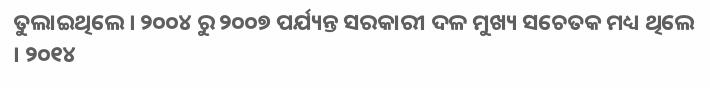ତୁଲାଇଥିଲେ । ୨୦୦୪ ରୁ ୨୦୦୭ ପର୍ଯ୍ୟନ୍ତ ସରକାରୀ ଦଳ ମୁଖ୍ୟ ସଚେତକ ମଧ୍ୟ ଥିଲେ । ୨୦୧୪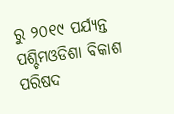ରୁ ୨୦୧୯ ପର୍ଯ୍ୟନ୍ତ ପଶ୍ଚିମଓଡିଶା ବିକାଶ ପରିଷଦ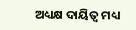ଅଧ୍ୟକ୍ଷ ଦାୟିତ୍ବ ମଧ୍ୟ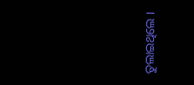ତୁଲାଇଥିଲେ ।